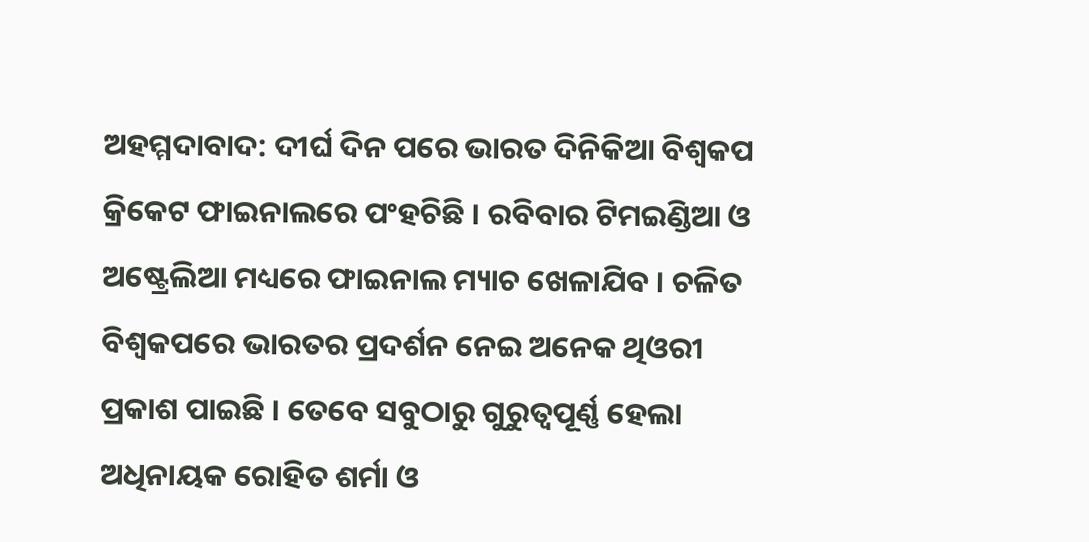ଅହମ୍ମଦାବାଦ: ଦୀର୍ଘ ଦିନ ପରେ ଭାରତ ଦିନିକିଆ ବିଶ୍ୱକପ କ୍ରିକେଟ ଫାଇନାଲରେ ପଂହଚିଛି । ରବିବାର ଟିମଇଣ୍ଡିଆ ଓ ଅଷ୍ଟ୍ରେଲିଆ ମଧ୍ୟରେ ଫାଇନାଲ ମ୍ୟାଚ ଖେଳାଯିବ । ଚଳିତ ବିଶ୍ୱକପରେ ଭାରତର ପ୍ରଦର୍ଶନ ନେଇ ଅନେକ ଥିଓରୀ ପ୍ରକାଶ ପାଇଛି । ତେବେ ସବୁଠାରୁ ଗୁରୁତ୍ୱପୂର୍ଣ୍ଣ ହେଲା ଅଧିନାୟକ ରୋହିତ ଶର୍ମା ଓ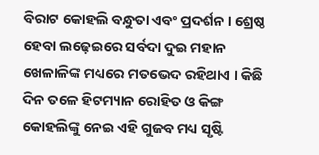ବିରାଟ କୋହଲି ବନ୍ଧୁତା ଏବଂ ପ୍ରଦର୍ଶନ । ଶ୍ରେଷ୍ଠ ହେବା ଲଢ଼େଇରେ ସର୍ବଦା ଦୁଇ ମହାନ ଖେଳାଳିଙ୍କ ମଧ୍ୟରେ ମତଭେଦ ରହିଥାଏ । କିଛି ଦିନ ତଳେ ହିଟମ୍ୟାନ ରୋହିତ ଓ କିଙ୍ଗ କୋହଲିଙ୍କୁ ନେଇ ଏହି ଗୁଜବ ମଧ୍ୟ ସୃଷ୍ଟି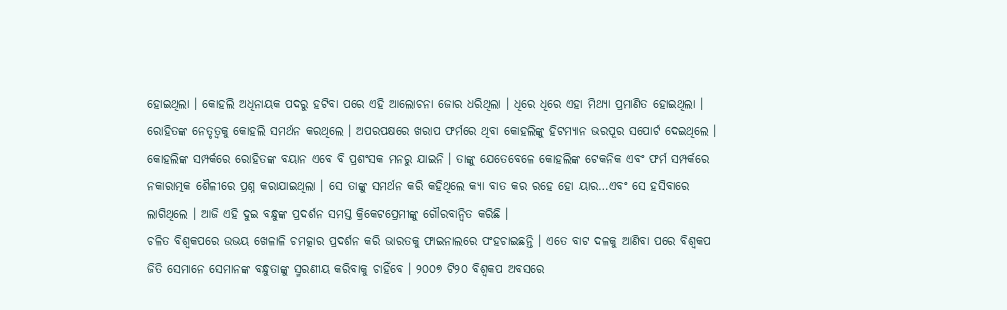ହୋଇଥିଲା । କୋହଲି ଅଧିନାୟକ ପଦରୁ ହଟିବା ପରେ ଏହି ଆଲୋଚନା ଜୋର ଧରିଥିଲା । ଧିରେ ଧିରେ ଏହା ମିଥ୍ୟା ପ୍ରମାଣିତ ହୋଇଥିଲା ।
ରୋହିତଙ୍କ ନେତୃତ୍ୱକୁ କୋହଲି ସମର୍ଥନ କରଥିଲେ । ଅପରପକ୍ଷରେ ଖରାପ ଫର୍ମରେ ଥିବା କୋହଲିଙ୍କୁ ହିଟମ୍ୟାନ ଭରପୂର ସପୋର୍ଟ ଦେଇଥିଲେ । କୋହଲିଙ୍କ ସମ୍ପର୍କରେ ରୋହିତଙ୍କ ବୟାନ ଏବେ ବି ପ୍ରଶଂସକ ମନରୁ ଯାଇନି । ତାଙ୍କୁ ଯେତେବେଳେ କୋହଲିଙ୍କ ଟେକନିକ ଏବଂ ଫର୍ମ ସମ୍ପର୍କରେ ନକାରାତ୍ମକ ଶୈଳୀରେ ପ୍ରଶ୍ନ କରାଯାଇଥିଲା । ସେ ତାଙ୍କୁ ସମର୍ଥନ କରି କହିଥିଲେ କ୍ୟା ବାତ କର ରହେ ହୋ ୟାର…ଏବଂ ସେ ହସିବାରେ ଲାଗିଥିଲେ । ଆଜି ଏହି ଦୁଇ ବନ୍ଧୁଙ୍କ ପ୍ରଦର୍ଶନ ସମସ୍ତ କ୍ରିକେଟପ୍ରେମୀଙ୍କୁ ଗୌରବାନ୍ୱିତ କରିଛି ।
ଚଳିତ ବିଶ୍ୱକପରେ ଉଭୟ ଖେଳାଳି ଚମତ୍କାର ପ୍ରଦର୍ଶନ କରି ଭାରତକୁ ଫାଇନାଲରେ ପଂହଚାଇଛନ୍ତି । ଏତେ ବାଟ ଦଳକୁ ଆଣିବା ପରେ ବିଶ୍ୱକପ ଜିତି ସେମାନେ ସେମାନଙ୍କ ବନ୍ଧୁତାଙ୍କୁ ସ୍ମରଣୀୟ କରିବାକୁ ଚାହିଁବେ । ୨୦୦୭ ଟି୨୦ ବିଶ୍ୱକପ ଅବସରେ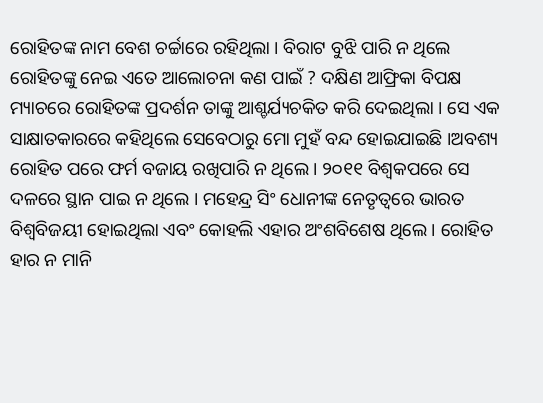ରୋହିତଙ୍କ ନାମ ବେଶ ଚର୍ଚ୍ଚାରେ ରହିଥିଲା । ବିରାଟ ବୁଝି ପାରି ନ ଥିଲେ ରୋହିତଙ୍କୁ ନେଇ ଏତେ ଆଲୋଚନା କଣ ପାଇଁ ? ଦକ୍ଷିଣ ଆଫ୍ରିକା ବିପକ୍ଷ ମ୍ୟାଚରେ ରୋହିତଙ୍କ ପ୍ରଦର୍ଶନ ତାଙ୍କୁ ଆଶ୍ଚର୍ଯ୍ୟଚକିତ କରି ଦେଇଥିଲା । ସେ ଏକ ସାକ୍ଷାତକାରରେ କହିଥିଲେ ସେବେଠାରୁ ମୋ ମୁହଁ ବନ୍ଦ ହୋଇଯାଇଛି ।ଅବଶ୍ୟ ରୋହିତ ପରେ ଫର୍ମ ବଜାୟ ରଖିପାରି ନ ଥିଲେ । ୨୦୧୧ ବିଶ୍ୱକପରେ ସେ ଦଳରେ ସ୍ଥାନ ପାଇ ନ ଥିଲେ । ମହେନ୍ଦ୍ର ସିଂ ଧୋନୀଙ୍କ ନେତୃତ୍ୱରେ ଭାରତ ବିଶ୍ୱବିଜୟୀ ହୋଇଥିଲା ଏବଂ କୋହଲି ଏହାର ଅଂଶବିଶେଷ ଥିଲେ । ରୋହିତ ହାର ନ ମାନି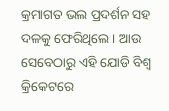କ୍ରମାଗତ ଭଲ ପ୍ରଦର୍ଶନ ସହ ଦଳକୁ ଫେରିଥିଲେ । ଆଉ ସେବେଠାରୁ ଏହି ଯୋଡି ବିଶ୍ୱ କ୍ରିକେଟରେ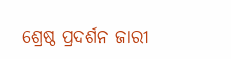ଶ୍ରେଷ୍ଠ ପ୍ରଦର୍ଶନ ଜାରୀ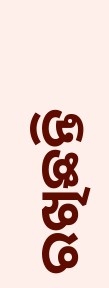ରଖିଛନ୍ତି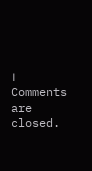।
Comments are closed.